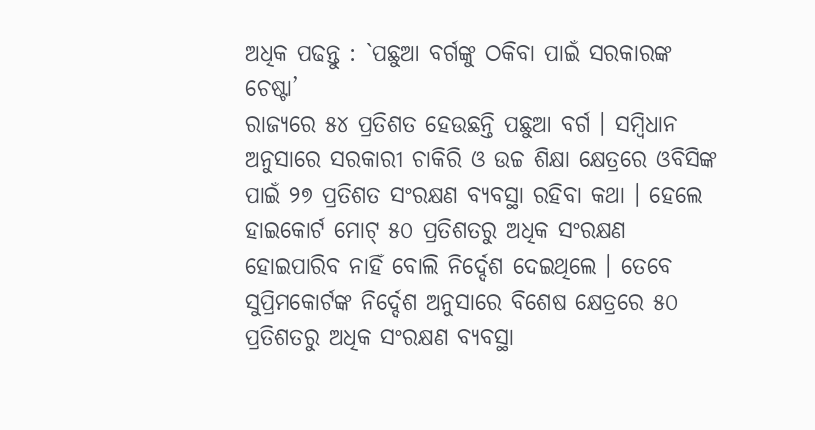ଅଧିକ ପଢନ୍ତୁ : `ପଛୁଆ ବର୍ଗଙ୍କୁ ଠକିବା ପାଇଁ ସରକାରଙ୍କ ଚେଷ୍ଟା’
ରାଜ୍ୟରେ ୫୪ ପ୍ରତିଶତ ହେଉଛନ୍ତି ପଛୁଆ ବର୍ଗ । ସମ୍ବିଧାନ ଅନୁସାରେ ସରକାରୀ ଚାକିରି ଓ ଉଚ୍ଚ ଶିକ୍ଷା କ୍ଷେତ୍ରରେ ଓବିସିଙ୍କ ପାଇଁ ୨୭ ପ୍ରତିଶତ ସଂରକ୍ଷଣ ବ୍ୟବସ୍ଥା ରହିବା କଥା । ହେଲେ ହାଇକୋର୍ଟ ମୋଟ୍ ୫୦ ପ୍ରତିଶତରୁ ଅଧିକ ସଂରକ୍ଷଣ ହୋଇପାରିବ ନାହିଁ ବୋଲି ନିର୍ଦ୍ଦେଶ ଦେଇଥିଲେ । ତେବେ ସୁପ୍ରିମକୋର୍ଟଙ୍କ ନିର୍ଦ୍ଦେଶ ଅନୁସାରେ ବିଶେଷ କ୍ଷେତ୍ରରେ ୫୦ ପ୍ରତିଶତରୁ ଅଧିକ ସଂରକ୍ଷଣ ବ୍ୟବସ୍ଥା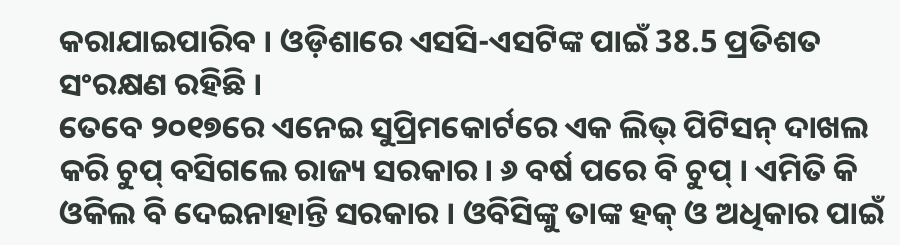କରାଯାଇପାରିବ । ଓଡ଼ିଶାରେ ଏସସି-ଏସଟିଙ୍କ ପାଇଁ 38.5 ପ୍ରତିଶତ ସଂରକ୍ଷଣ ରହିଛି ।
ତେବେ ୨୦୧୭ରେ ଏନେଇ ସୁପ୍ରିମକୋର୍ଟରେ ଏକ ଲିଭ୍ ପିଟିସନ୍ ଦାଖଲ କରି ଚୁପ୍ ବସିଗଲେ ରାଜ୍ୟ ସରକାର। ୬ ବର୍ଷ ପରେ ବି ଚୁପ୍ । ଏମିତି କି ଓକିଲ ବି ଦେଇନାହାନ୍ତି ସରକାର । ଓବିସିଙ୍କୁ ତାଙ୍କ ହକ୍ ଓ ଅଧିକାର ପାଇଁ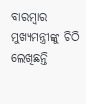ବାରମ୍ବାର ମୁଖ୍ୟମନ୍ତ୍ରୀଙ୍କୁ ଚିଠି ଲେଖିଛନ୍ତି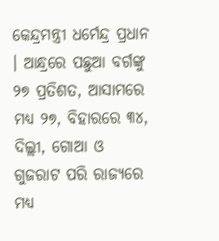କେନ୍ଦ୍ରମନ୍ତ୍ରୀ ଧର୍ମେନ୍ଦ୍ର ପ୍ରଧାନ । ଆନ୍ଧ୍ରରେ ପଛୁଆ ବର୍ଗଙ୍କୁ ୨୭ ପ୍ରତିଶତ, ଆସାମରେ ମଧ୍ୟ ୨୭, ବିହାରରେ ୩୪, ଦିଲ୍ଲୀ, ଗୋଆ ଓ ଗୁଜରାଟ ପରି ରାଜ୍ୟରେ ମଧ୍ୟ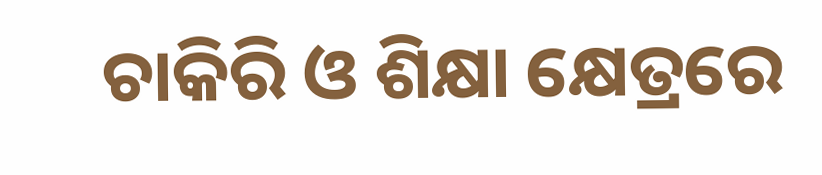ଚାକିରି ଓ ଶିକ୍ଷା କ୍ଷେତ୍ରରେ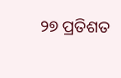୨୭ ପ୍ରତିଶତ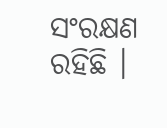ସଂରକ୍ଷଣ ରହିଛି ।